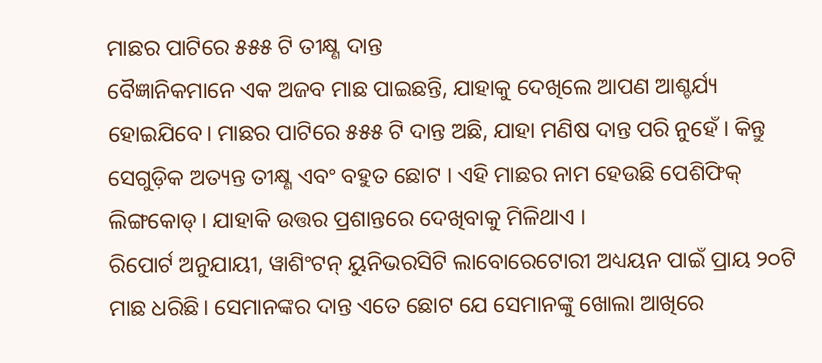ମାଛର ପାଟିରେ ୫୫୫ ଟି ତୀକ୍ଷ୍ଣ ଦାନ୍ତ
ବୈଜ୍ଞାନିକମାନେ ଏକ ଅଜବ ମାଛ ପାଇଛନ୍ତି, ଯାହାକୁ ଦେଖିଲେ ଆପଣ ଆଶ୍ଚର୍ଯ୍ୟ ହୋଇଯିବେ। ମାଛର ପାଟିରେ ୫୫୫ ଟି ଦାନ୍ତ ଅଛି, ଯାହା ମଣିଷ ଦାନ୍ତ ପରି ନୁହେଁ । କିନ୍ତୁ ସେଗୁଡ଼ିକ ଅତ୍ୟନ୍ତ ତୀକ୍ଷ୍ଣ ଏବଂ ବହୁତ ଛୋଟ । ଏହି ମାଛର ନାମ ହେଉଛି ପେଶିଫିକ୍ ଲିଙ୍ଗକୋଡ୍। ଯାହାକି ଉତ୍ତର ପ୍ରଶାନ୍ତରେ ଦେଖିବାକୁ ମିଳିଥାଏ ।
ରିପୋର୍ଟ ଅନୁଯାୟୀ, ୱାଶିଂଟନ୍ ୟୁନିଭରସିଟି ଲାବୋରେଟୋରୀ ଅଧ୍ୟୟନ ପାଇଁ ପ୍ରାୟ ୨୦ଟି ମାଛ ଧରିଛି। ସେମାନଙ୍କର ଦାନ୍ତ ଏତେ ଛୋଟ ଯେ ସେମାନଙ୍କୁ ଖୋଲା ଆଖିରେ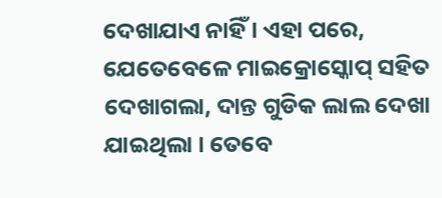ଦେଖାଯାଏ ନାହିଁ । ଏହା ପରେ, ଯେତେବେଳେ ମାଇକ୍ରୋସ୍କୋପ୍ ସହିତ ଦେଖାଗଲା, ଦାନ୍ତ ଗୁଡିକ ଲାଲ ଦେଖା ଯାଇଥିଲା । ତେବେ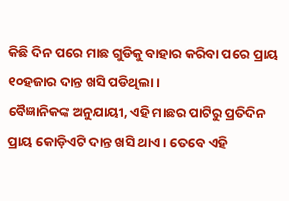କିଛି ଦିନ ପରେ ମାଛ ଗୁଡିକୁ ବାହାର କରିବା ପରେ ପ୍ରାୟ ୧୦ହଜାର ଦାନ୍ତ ଖସି ପଡିଥିଲା ।
ବୈଜ୍ଞାନିକଙ୍କ ଅନୁଯାୟୀ, ଏହି ମାଛର ପାଟିରୁ ପ୍ରତିଦିନ ପ୍ରାୟ କୋଡ଼ିଏଟି ଦାନ୍ତ ଖସି ଥାଏ। ତେବେ ଏହି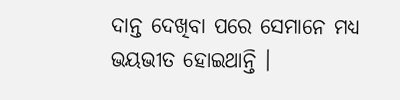ଦାନ୍ତ ଦେଖିବା ପରେ ସେମାନେ ମଧ୍ୟ ଭୟଭୀତ ହୋଇଥାନ୍ତି ।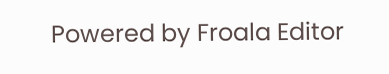Powered by Froala Editor